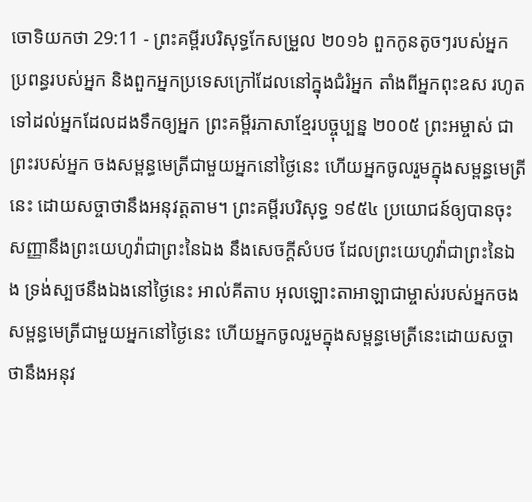ចោទិយកថា 29:11 - ព្រះគម្ពីរបរិសុទ្ធកែសម្រួល ២០១៦ ពួកកូនតូចៗរបស់អ្នក ប្រពន្ធរបស់អ្នក និងពួកអ្នកប្រទេសក្រៅដែលនៅក្នុងជំរំអ្នក តាំងពីអ្នកពុះឧស រហូតទៅដល់អ្នកដែលដងទឹកឲ្យអ្នក ព្រះគម្ពីរភាសាខ្មែរបច្ចុប្បន្ន ២០០៥ ព្រះអម្ចាស់ ជាព្រះរបស់អ្នក ចងសម្ពន្ធមេត្រីជាមួយអ្នកនៅថ្ងៃនេះ ហើយអ្នកចូលរួមក្នុងសម្ពន្ធមេត្រីនេះ ដោយសច្ចាថានឹងអនុវត្តតាម។ ព្រះគម្ពីរបរិសុទ្ធ ១៩៥៤ ប្រយោជន៍ឲ្យបានចុះសញ្ញានឹងព្រះយេហូវ៉ាជាព្រះនៃឯង នឹងសេចក្ដីសំបថ ដែលព្រះយេហូវ៉ាជាព្រះនៃឯង ទ្រង់ស្បថនឹងឯងនៅថ្ងៃនេះ អាល់គីតាប អុលឡោះតាអាឡាជាម្ចាស់របស់អ្នកចងសម្ពន្ធមេត្រីជាមួយអ្នកនៅថ្ងៃនេះ ហើយអ្នកចូលរួមក្នុងសម្ពន្ធមេត្រីនេះដោយសច្ចាថានឹងអនុវ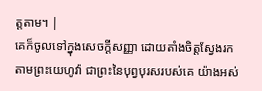ត្តតាម។ |
គេក៏ចូលទៅក្នុងសេចក្ដីសញ្ញា ដោយតាំងចិត្តស្វែងរកតាមព្រះយេហូវ៉ា ជាព្រះនៃបុព្វបុរសរបស់គេ យ៉ាងអស់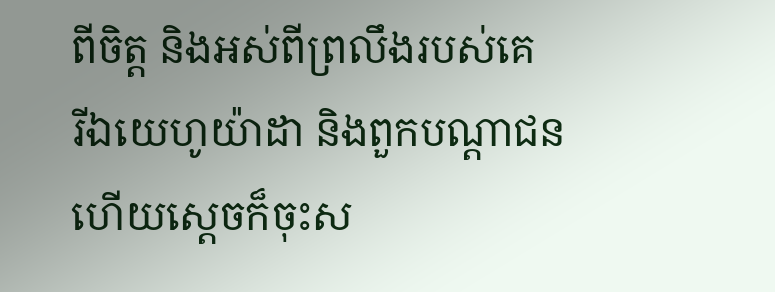ពីចិត្ត និងអស់ពីព្រលឹងរបស់គេ
រីឯយេហូយ៉ាដា និងពួកបណ្ដាជន ហើយស្តេចក៏ចុះស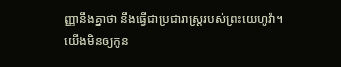ញ្ញានឹងគ្នាថា នឹងធ្វើជាប្រជារាស្ត្ររបស់ព្រះយេហូវ៉ា។
យើងមិនឲ្យកូន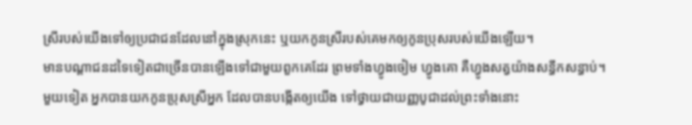ស្រីរបស់យើងទៅឲ្យប្រជាជនដែលនៅក្នុងស្រុកនេះ ឬយកកូនស្រីរបស់គេមកឲ្យកូនប្រុសរបស់យើងឡើយ។
មានបណ្ដាជនដទៃទៀតជាច្រើនបានឡើងទៅជាមួយពួកគេដែរ ព្រមទាំងហ្វូងចៀម ហ្វូងគោ គឺហ្វូងសត្វយ៉ាងសន្ធឹកសន្ធាប់។
មួយទៀត អ្នកបានយកកូនប្រុសស្រីអ្នក ដែលបានបង្កើតឲ្យយើង ទៅថ្វាយជាយញ្ញបូជាដល់ព្រះទាំងនោះ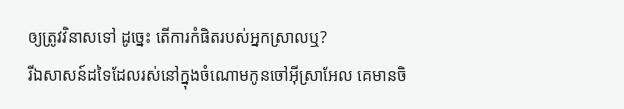ឲ្យត្រូវវិនាសទៅ ដូច្នេះ តើការកំផិតរបស់អ្នកស្រាលឬ?
រីឯសាសន៍ដទៃដែលរស់នៅក្នុងចំណោមកូនចៅអ៊ីស្រាអែល គេមានចិ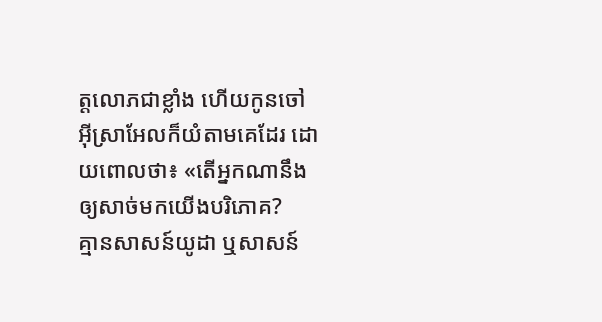ត្តលោភជាខ្លាំង ហើយកូនចៅអ៊ីស្រាអែលក៏យំតាមគេដែរ ដោយពោលថា៖ «តើអ្នកណានឹងឲ្យសាច់មកយើងបរិភោគ?
គ្មានសាសន៍យូដា ឬសាសន៍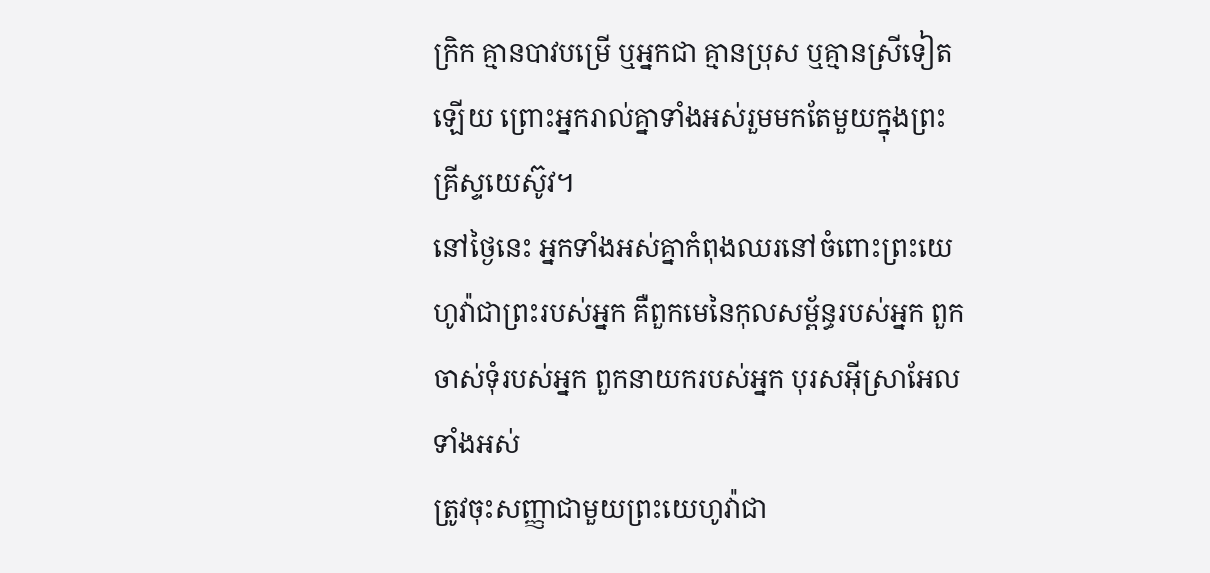ក្រិក គ្មានបាវបម្រើ ឬអ្នកជា គ្មានប្រុស ឬគ្មានស្រីទៀតឡើយ ព្រោះអ្នករាល់គ្នាទាំងអស់រួមមកតែមួយក្នុងព្រះគ្រីស្ទយេស៊ូវ។
នៅថ្ងៃនេះ អ្នកទាំងអស់គ្នាកំពុងឈរនៅចំពោះព្រះយេហូវ៉ាជាព្រះរបស់អ្នក គឺពួកមេនៃកុលសម្ព័ន្ធរបស់អ្នក ពួកចាស់ទុំរបស់អ្នក ពួកនាយករបស់អ្នក បុរសអ៊ីស្រាអែលទាំងអស់
ត្រូវចុះសញ្ញាជាមួយព្រះយេហូវ៉ាជា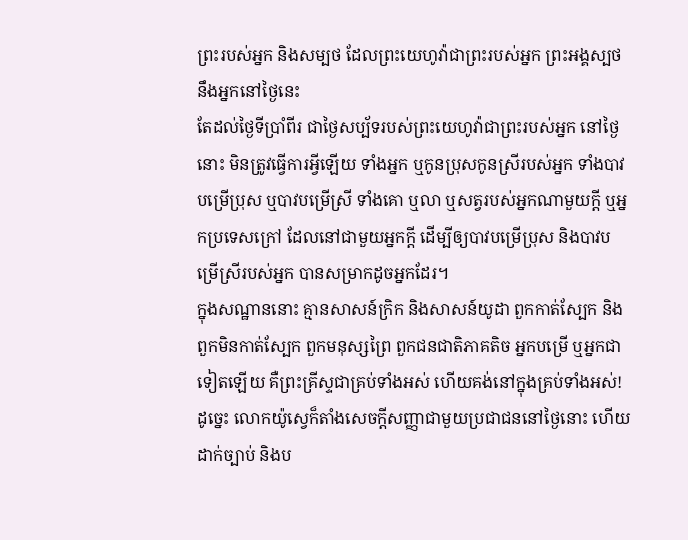ព្រះរបស់អ្នក និងសម្បថ ដែលព្រះយេហូវ៉ាជាព្រះរបស់អ្នក ព្រះអង្គស្បថនឹងអ្នកនៅថ្ងៃនេះ
តែដល់ថ្ងៃទីប្រាំពីរ ជាថ្ងៃសប្ប័ទរបស់ព្រះយេហូវ៉ាជាព្រះរបស់អ្នក នៅថ្ងៃនោះ មិនត្រូវធ្វើការអ្វីឡើយ ទាំងអ្នក ឬកូនប្រុសកូនស្រីរបស់អ្នក ទាំងបាវបម្រើប្រុស ឬបាវបម្រើស្រី ទាំងគោ ឬលា ឬសត្វរបស់អ្នកណាមួយក្តី ឬអ្នកប្រទេសក្រៅ ដែលនៅជាមួយអ្នកក្តី ដើម្បីឲ្យបាវបម្រើប្រុស និងបាវបម្រើស្រីរបស់អ្នក បានសម្រាកដូចអ្នកដែរ។
ក្នុងសណ្ឋាននោះ គ្មានសាសន៍ក្រិក និងសាសន៍យូដា ពួកកាត់ស្បែក និងពួកមិនកាត់ស្បែក ពួកមនុស្សព្រៃ ពួកជនជាតិភាគតិច អ្នកបម្រើ ឬអ្នកជាទៀតឡើយ គឺព្រះគ្រីស្ទជាគ្រប់ទាំងអស់ ហើយគង់នៅក្នុងគ្រប់ទាំងអស់!
ដូច្នេះ លោកយ៉ូស្វេក៏តាំងសេចក្ដីសញ្ញាជាមួយប្រជាជននៅថ្ងៃនោះ ហើយដាក់ច្បាប់ និងប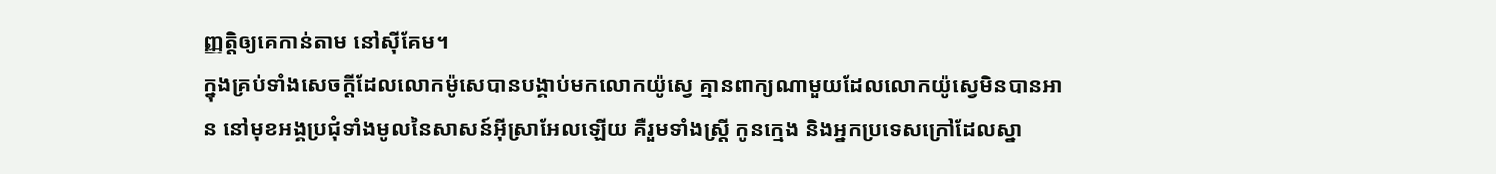ញ្ញត្តិឲ្យគេកាន់តាម នៅស៊ីគែម។
ក្នុងគ្រប់ទាំងសេចក្ដីដែលលោកម៉ូសេបានបង្គាប់មកលោកយ៉ូស្វេ គ្មានពាក្យណាមួយដែលលោកយ៉ូស្វេមិនបានអាន នៅមុខអង្គប្រជុំទាំងមូលនៃសាសន៍អ៊ីស្រាអែលឡើយ គឺរួមទាំងស្ត្រី កូនក្មេង និងអ្នកប្រទេសក្រៅដែលស្នា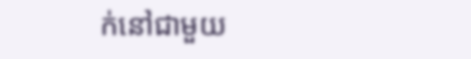ក់នៅជាមួយ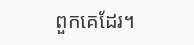ពួកគេដែរ។